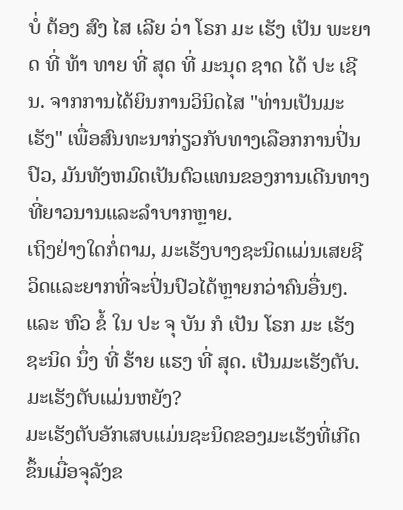ບໍ່ ຕ້ອງ ສົງ ໄສ ເລີຍ ວ່າ ໂຣກ ມະ ເຮັງ ເປັນ ພະຍາດ ທີ່ ທ້າ ທາຍ ທີ່ ສຸດ ທີ່ ມະນຸດ ຊາດ ໄດ້ ປະ ເຊີນ. ຈາກການໄດ້ຍິນການວິນິດໄສ "ທ່ານເປັນມະເຮັງ" ເພື່ອສົນທະນາກ່ຽວກັບທາງເລືອກການປິ່ນປົວ, ມັນທັງຫມົດເປັນຕົວແທນຂອງການເດີນທາງທີ່ຍາວນານແລະລໍາບາກຫຼາຍ.
ເຖິງຢ່າງໃດກໍ່ຕາມ, ມະເຮັງບາງຊະນິດແມ່ນເສຍຊີວິດແລະຍາກທີ່ຈະປິ່ນປົວໄດ້ຫຼາຍກວ່າຄົນອື່ນໆ. ແລະ ຫົວ ຂໍ້ ໃນ ປະ ຈຸ ບັນ ກໍ ເປັນ ໂຣກ ມະ ເຮັງ ຊະນິດ ນຶ່ງ ທີ່ ຮ້າຍ ແຮງ ທີ່ ສຸດ. ເປັນມະເຮັງຕັບ.
ມະເຮັງຕັບແມ່ນຫຍັງ?
ມະເຮັງຕັບອັກເສບແມ່ນຊະນິດຂອງມະເຮັງທີ່ເກີດຂຶ້ນເມື່ອຈຸລັງຂ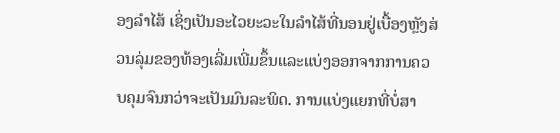ອງລໍາໄສ້ ເຊິ່ງເປັນອະໄວຍະວະໃນລໍາໄສ້ທີ່ນອນຢູ່ເບື້ອງຫຼັງສ່ວນລຸ່ມຂອງທ້ອງເລີ່ມເພີ່ມຂຶ້ນແລະແບ່ງອອກຈາກການຄວບຄຸມຈົນກວ່າຈະເປັນມົນລະພິດ. ການແບ່ງແຍກທີ່ບໍ່ສາ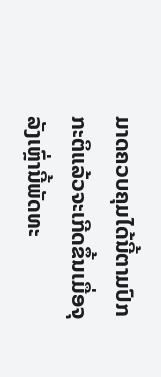ມາດຄວບຄຸມໄດ້ນີ້ຕາມປົກກະຕິແລ້ວຈະເກີດຂຶ້ນເມື່ອຈຸລັງເຫຼົ່ານີ້ພັດທະ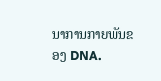ນາການກາຍພັນຂອງ DNA.